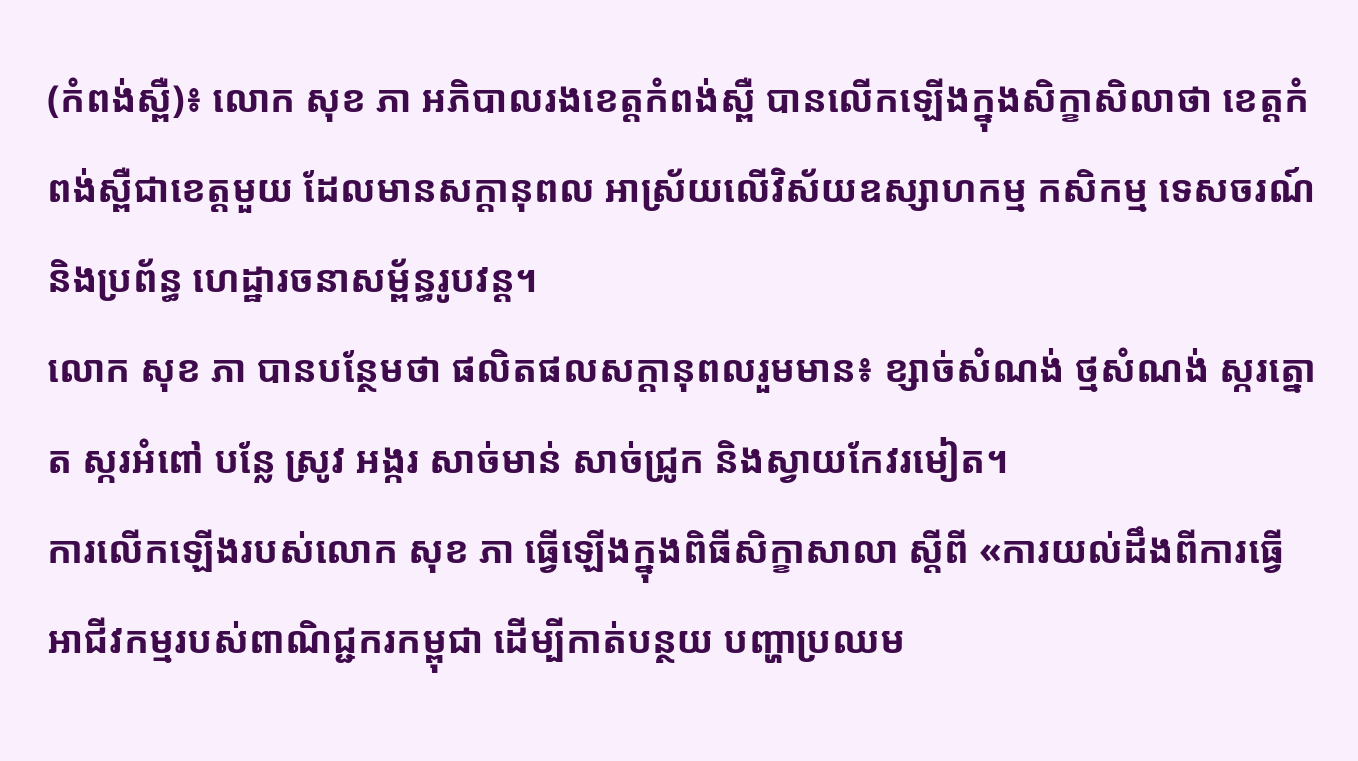(កំពង់ស្ពឺ)៖ លោក សុខ ភា អភិបាលរងខេត្តកំពង់ស្ពឺ បានលើកឡើងក្នុងសិក្ខាសិលាថា ខេត្តកំពង់ស្ពឺជាខេត្តមួយ ដែលមានសក្តានុពល អាស្រ័យលើវិស័យឧស្សាហកម្ម កសិកម្ម ទេសចរណ៍ និងប្រព័ន្ធ ហេដ្ឋារចនាសម្ព័ន្ធរូបវន្ត។
លោក សុខ ភា បានបន្ថែមថា ផលិតផលសក្តានុពលរួមមាន៖ ខ្សាច់សំណង់ ថ្មសំណង់ ស្ករត្នោត ស្ករអំពៅ បន្លែ ស្រូវ អង្ករ សាច់មាន់ សាច់ជ្រូក និងស្វាយកែវរមៀត។
ការលើកឡើងរបស់លោក សុខ ភា ធ្វើឡើងក្នុងពិធីសិក្ខាសាលា ស្តីពី «ការយល់ដឹងពីការធ្វើអាជីវកម្មរបស់ពាណិជ្ជករកម្ពុជា ដើម្បីកាត់បន្ថយ បញ្ហាប្រឈម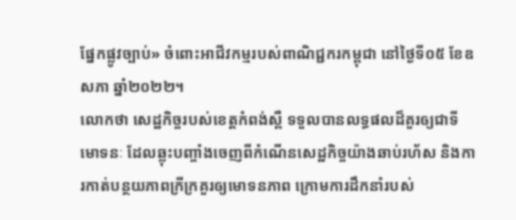ផ្នែកផ្លូវច្បាប់» ចំពោះអាជីវកម្មរបស់ពាណិជ្ជករកម្ពុជា នៅថ្ងៃទី០៥ ខែឧសភា ឆ្នាំ២០២២។
លោកថា សេដ្ឋកិច្ចរបស់ខេត្តកំពង់ស្ពឺ ទទួលបានលទ្ធផលដ៏គួរឲ្យជាទីមោទនៈ ដែលឆ្លុះបញ្ចាំងចេញពីកំណើនសេដ្ឋកិច្ចយ៉ាងឆាប់រហ័ស និងការកាត់បន្ថយភាពក្រីក្រគួរឲ្យមោទនភាព ក្រោមការដឹកនាំរបស់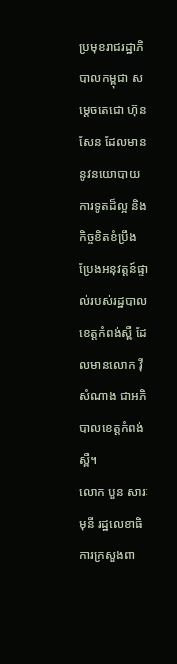ប្រមុខរាជរដ្ឋាភិបាលកម្ពុជា សម្ដេចតេជោ ហ៊ុន សែន ដែលមាននូវនយោបាយការទូតដ៏ល្អ និងកិច្ចខិតខំប្រឹងប្រែងអនុវត្តន៍ផ្ទាល់របស់រដ្ឋបាលខេត្តកំពង់ស្ពឺ ដែលមានលោក វ៉ី សំណាង ជាអភិបាលខេត្តកំពង់ស្ពឺ។
លោក បួន សារៈមុនី រដ្ឋលេខាធិការក្រសួងពា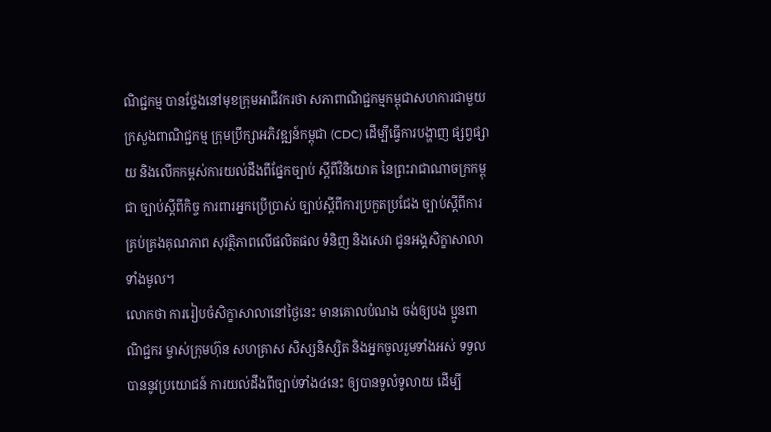ណិជ្ជកម្ម បានថ្លែងនៅមុខក្រុមអាជីវករថា សភាពាណិជ្ជកម្មកម្ពុជាសហការជាមួយក្រសួងពាណិជ្ជកម្ម ក្រុមប្រឹក្សាអភិវឌ្ឍន៍កម្ពុជា (CDC) ដើម្បីធ្វើការបង្ហាញ ផ្សព្វផ្សាយ និងលើកកម្ពស់ការយល់ដឹងពីផ្នែកច្បាប់ ស្តីពីវិនិយោគ នៃព្រះរាជាណាចក្រកម្ពុជា ច្បាប់ស្តីពីកិច្ច ការពារអ្នកប្រើប្រាស់ ច្បាប់ស្ដីពីការប្រកួតប្រជែង ច្បាប់ស្តីពីការគ្រប់គ្រងគុណភាព សុវត្ថិភាពលើផលិតផល ទំនិញ និងសេវា ជូនអង្គសិក្ខាសាលាទាំងមូល។
លោកថា ការរៀបចំសិក្ខាសាលានៅថ្ងៃនេះ មានគោលបំណង ចង់ឲ្យបង ប្អូនពាណិជ្ជករ ម្ចាស់ក្រុមហ៊ុន សហគ្រាស សិស្សនិស្សិត និងអ្នកចូលរួមទាំងអស់ ទទួលបាននូវប្រយោជន៍ ការយល់ដឹងពីច្បាប់ទាំង៤នេះ ឲ្យបានទូលំទូលាយ ដើម្បី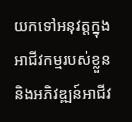យកទៅអនុវត្តក្នុងអាជីវកម្មរបស់ខ្លួន និងអភិវឌ្ឍន៍អាជីវ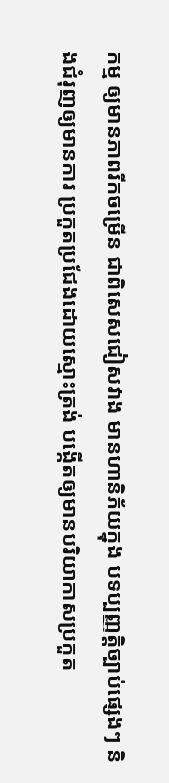កម្ម ឲ្យមានភាពរីកចម្រើន ជាពិសេសជៀសវាង មានហានិភ័យក្នុង បទប្បញ្ញត្តិច្បាប់ផ្សេងៗ និងជំរុញឲ្យមានការ ប្រកួតប្រជែងដោយស្មោះត្រង់ បង្កើតឲ្យមានបរិយាកាសប្រកួត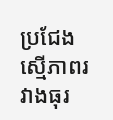ប្រជែងស្មើភាពរវាងធុរ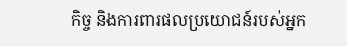កិច្ច និងការពារផលប្រយោជន៍របស់អ្នក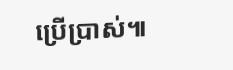ប្រើប្រាស់៕